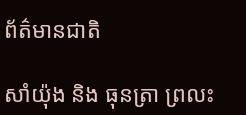ព័ត៌មានជាតិ

សាំយ៉ុង និង ធុនត្រា ព្រលះ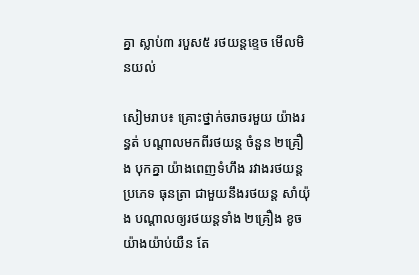គ្នា ស្លាប់៣ របួស៥ រថយន្តខ្ទេច មើលមិនយល់

សៀមរាប៖ គ្រោះថ្នាក់ចរាចរមួយ យ៉ាងរន្ធត់ បណ្តាលមកពីរថយន្ត ចំនួន ២គ្រឿង បុកគ្នា យ៉ាងពេញទំហឹង រវាងរថយន្ត ប្រភេទ ធុនត្រា ជាមួយនឹងរថយន្ត សាំយ៉ុង បណ្តាលឲ្យរថយន្តទាំង ២គ្រឿង ខូចយ៉ាងយ៉ាប់យឺន តែ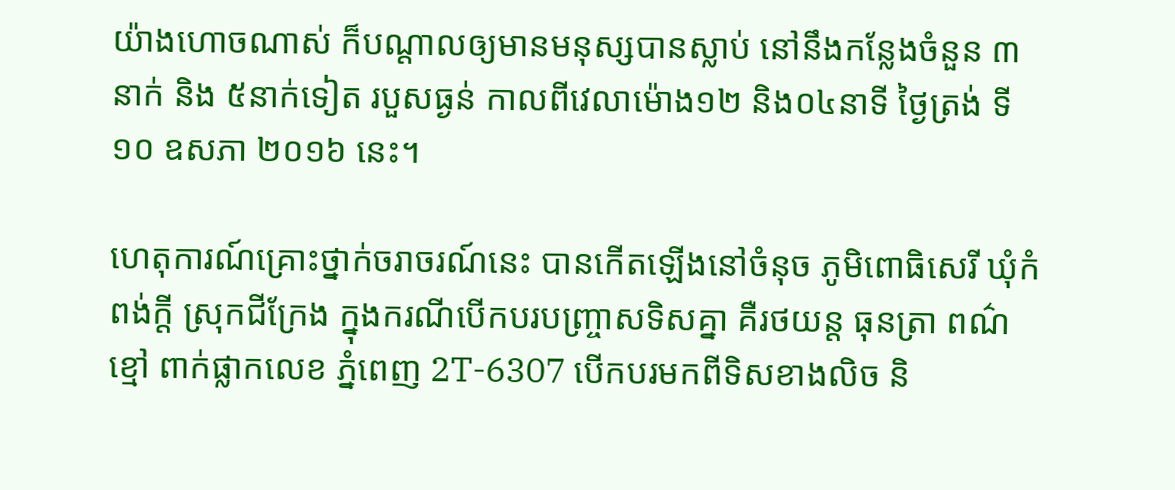យ៉ាងហោចណាស់ ក៏បណ្តាលឲ្យមានមនុស្សបានស្លាប់ នៅនឹងកន្លែងចំនួន ៣នាក់ និង ៥នាក់ទៀត របួសធ្ងន់ កាលពីវេលាម៉ោង១២ និង០៤នាទី ថ្ងៃត្រង់ ទី១០ ឧសភា ២០១៦ នេះ។

ហេតុការណ៍គ្រោះថ្នាក់ចរាចរណ៍នេះ បានកើតឡើងនៅចំនុច ភូមិពោធិសេរី ឃុំកំពង់ក្តី ស្រុកជីក្រែង ក្នុងករណីបើកបរបញ្ច្រាសទិសគ្នា គឺរថយន្ត ធុនត្រា ពណ៌ខ្មៅ ពាក់ផ្លាកលេខ ភ្នំពេញ 2T-6307 បើកបរមកពីទិសខាងលិច និ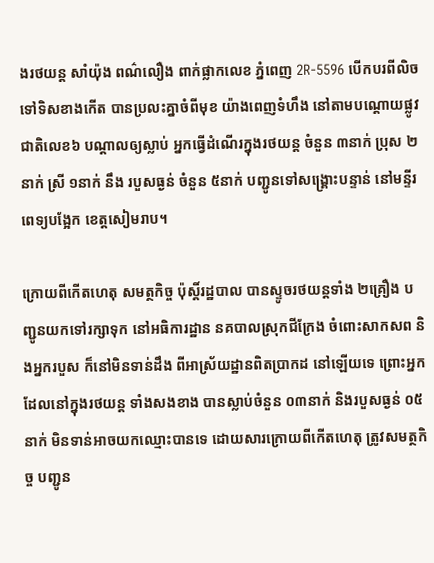ងរថយន្ត សាំយ៉ុង ពណ៌លឿង ពាក់ផ្លាកលេខ ភ្នំពេញ 2R-5596 បើកបរពីលិច ទៅទិសខាងកើត បានប្រលះគ្នាចំពីមុខ យ៉ាងពេញទំហឹង នៅតាមបណ្តោយផ្លូវជាតិលេខ៦ បណ្តាលឲ្យស្លាប់ អ្នកធ្វើដំណើរក្នុងរថយន្ត ចំនួន ៣នាក់ ប្រុស ២នាក់ ស្រី ១នាក់ នឹង របួសធ្ងន់ ចំនួន ៥នាក់ បញ្ជូនទៅសង្គ្រោះបន្ទាន់ នៅមន្ទីរពេទ្យបង្អែក ខេត្តសៀមរាប។

ក្រោយពីកើតហេតុ សមត្ថកិច្ច ប៉ុស្តិ៍រដ្ឋបាល បានស្ទូចរថយន្តទាំង ២គ្រឿង បញ្ជូនយកទៅរក្សាទុក នៅអធិការដ្ឋាន នគបាលស្រុកជីក្រែង ចំពោះសាកសព និងអ្នករបួស ក៏នៅមិនទាន់ដឹង ពីអាស្រ័យដ្ឋានពិតប្រាកដ នៅឡើយទេ ព្រោះអ្នកដែលនៅក្នុងរថយន្ត ទាំងសងខាង បានស្លាប់ចំនួន ០៣នាក់ និងរបួសធ្ងន់ ០៥នាក់ មិនទាន់អាចយកឈ្មោះបានទេ ដោយសារក្រោយពីកើតហេតុ ត្រូវសមត្ថកិច្ច បញ្ជូន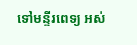ទៅមន្ទីរពេទ្យ អស់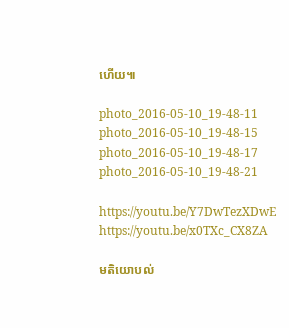ហើយ៕

photo_2016-05-10_19-48-11 photo_2016-05-10_19-48-15 photo_2016-05-10_19-48-17 photo_2016-05-10_19-48-21

https://youtu.be/Y7DwTezXDwE
https://youtu.be/x0TXc_CX8ZA

មតិយោបល់